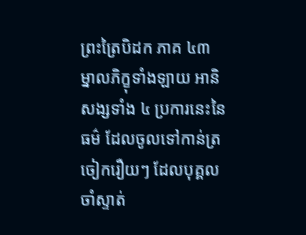ព្រះត្រៃបិដក ភាគ ៤៣
ម្នាលភិក្ខុទាំងឡាយ អានិសង្សទាំង ៤ ប្រការនេះនៃធម៌ ដែលចូលទៅកាន់ត្រចៀករឿយៗ ដែលបុគ្គលចាំស្ទាត់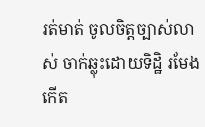រត់មាត់ ចូលចិត្តច្បាស់លាស់ ចាក់ឆ្លុះដោយទិដ្ឋិ រមែងកើត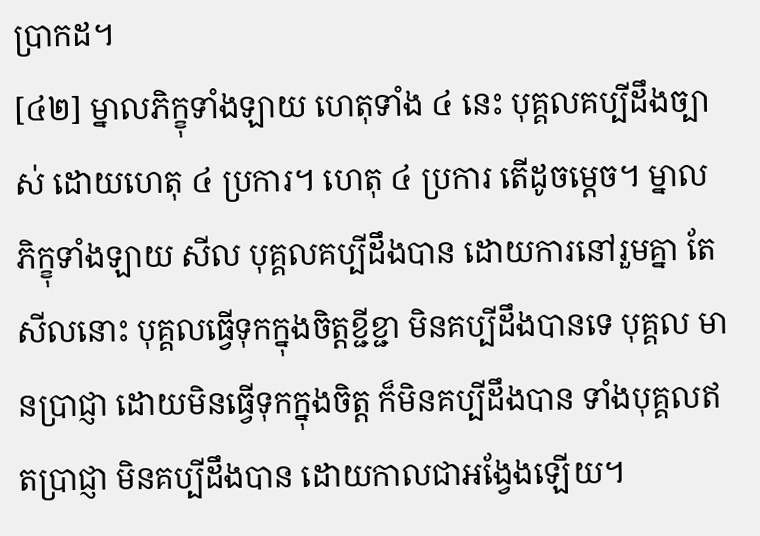បា្រកដ។
[៤២] ម្នាលភិក្ខុទាំងឡាយ ហេតុទាំង ៤ នេះ បុគ្គលគប្បីដឹងច្បាស់ ដោយហេតុ ៤ ប្រការ។ ហេតុ ៤ ប្រការ តើដូចម្ដេច។ ម្នាលភិក្ខុទាំងឡាយ សីល បុគ្គលគប្បីដឹងបាន ដោយការនៅរួមគ្នា តែសីលនោះ បុគ្គលធ្វើទុកក្នុងចិត្តខ្ជីខ្ជា មិនគប្បីដឹងបានទេ បុគ្គល មានបា្រជ្ញា ដោយមិនធ្វើទុកក្នុងចិត្ត ក៏មិនគប្បីដឹងបាន ទាំងបុគ្គលឥតបា្រជ្ញា មិនគប្បីដឹងបាន ដោយកាលជាអង្វែងឡើយ។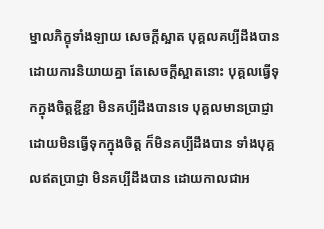ម្នាលភិក្ខុទាំងឡាយ សេចក្ដីស្អាត បុគ្គលគប្បីដឹងបាន ដោយការនិយាយគ្នា តែសេចក្ដីស្អាតនោះ បុគ្គលធ្វើទុកក្នុងចិត្តខ្ជីខ្ជា មិនគប្បីដឹងបានទេ បុគ្គលមានបា្រជ្ញា ដោយមិនធ្វើទុកក្នុងចិត្ត ក៏មិនគប្បីដឹងបាន ទាំងបុគ្គលឥតបា្រជ្ញា មិនគប្បីដឹងបាន ដោយកាលជាអ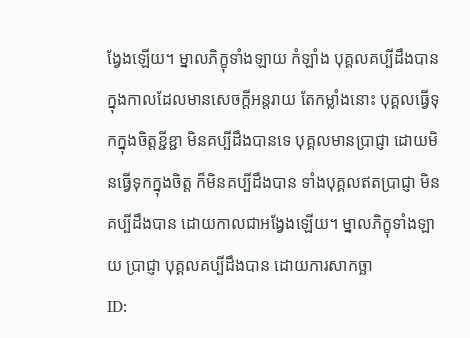ង្វែងឡើយ។ ម្នាលភិក្ខុទាំងឡាយ កំឡាំង បុគ្គលគប្បីដឹងបាន ក្នុងកាលដែលមានសេចក្ដីអន្តរាយ តែកម្លាំងនោះ បុគ្គលធ្វើទុកក្នុងចិត្តខ្ជីខ្ជា មិនគប្បីដឹងបានទេ បុគ្គលមានបា្រជ្ញា ដោយមិនធ្វើទុកក្នុងចិត្ត ក៏មិនគប្បីដឹងបាន ទាំងបុគ្គលឥតបា្រជ្ញា មិនគប្បីដឹងបាន ដោយកាលជាអង្វែងឡើយ។ ម្នាលភិក្ខុទាំងឡាយ បា្រជ្ញា បុគ្គលគប្បីដឹងបាន ដោយការសាកច្ឆា
ID: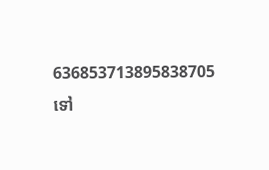636853713895838705
ទៅ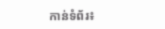កាន់ទំព័រ៖